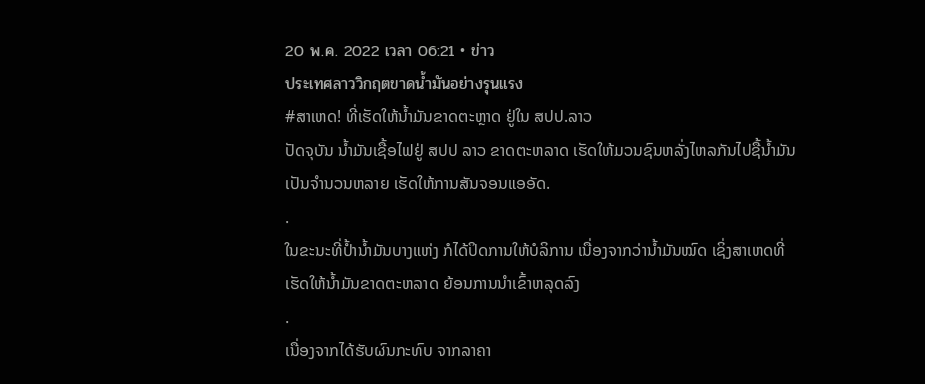20 พ.ค. 2022 เวลา 06:21 • ข่าว
ประเทศลาววิกฤตขาดน้ำมันอย่างรุนแรง
#ສາເຫດ! ທີ່ເຮັດໃຫ້ນໍ້າມັນຂາດຕະຫຼາດ ຢູ່ໃນ ສປປ.ລາວ
ປັດຈຸບັນ ນໍ້າມັນເຊື້ອໄຟຢູ່ ສປປ ລາວ ຂາດຕະຫລາດ ເຮັດໃຫ້ມວນຊົນຫລັ່ງໄຫລກັນໄປຊື້ນໍ້າມັນເປັນຈຳນວນຫລາຍ ເຮັດໃຫ້ການສັນຈອນແອອັດ.
.
ໃນຂະນະທີ່ປໍ້ານໍ້າມັນບາງແຫ່ງ ກໍໄດ້ປິດການໃຫ້ບໍລິການ ເນື່ອງຈາກວ່ານໍ້າມັນໝົດ ເຊິ່ງສາເຫດທີ່ເຮັດໃຫ້ນໍ້າມັນຂາດຕະຫລາດ ຍ້ອນການນໍາເຂົ້າຫລຸດລົງ
.
ເນື່ອງຈາກໄດ້ຮັບຜົນກະທົບ ຈາກລາຄາ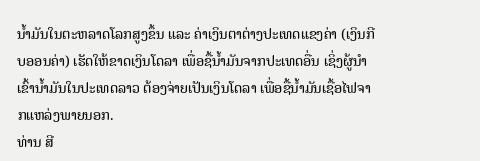ນໍ້າມັນໃນຕະຫລາດໂລກສູງຂຶ້ນ ແລະ ຄ່າເງິນຕາຕ່າງປະເທດແຂງຄ່າ (ເງິນກີບອອນຄ່າ) ເຮັດໃຫ້ຂາດເງິນໂດລາ ເພື່ອຊື້ນໍ້າມັນຈາກປະເທດອື່ນ ເຊິ່ງຜູ້ນຳເຂົ້ານໍ້າມັນໃນປະເທດລາວ ຕ້ອງຈ່າຍເປັນເງິນໂດລາ ເພື່ອຊື້ນໍ້າມັນເຊື້ອໄຟຈາກແຫລ່ງພາຍນອກ.
ທ່ານ ສີ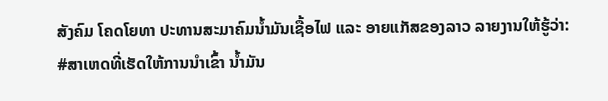ສັງຄົມ ໂຄດໂຍທາ ປະທານສະມາຄົມນໍ້າມັນເຊື້ອໄຟ ແລະ ອາຍແກັສຂອງລາວ ລາຍງານໃຫ້ຮູ້ວ່າ:
#ສາເຫດທີ່ເຮັດໃຫ້ການນໍາເຂົ້າ ນໍ້າມັນ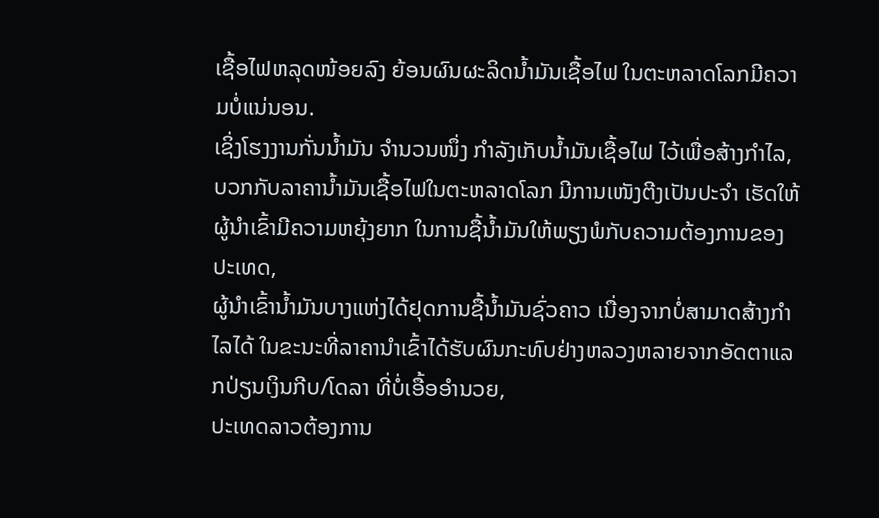ເຊື້ອໄຟຫລຸດໜ້ອຍລົງ ຍ້ອນຜົນຜະລິດນໍ້າມັນເຊື້ອໄຟ ໃນຕະຫລາດໂລກມີຄວາມບໍ່ແນ່ນອນ.
ເຊິ່ງໂຮງງານກັ່ນນໍ້າມັນ ຈໍານວນໜຶ່ງ ກໍາລັງເກັບນໍ້າມັນເຊື້ອໄຟ ໄວ້ເພື່ອສ້າງກໍາໄລ, ບວກກັບລາຄານໍ້າມັນເຊື້ອໄຟໃນຕະຫລາດໂລກ ມີການເໜັງຕີງເປັນປະຈຳ ເຮັດໃຫ້ຜູ້ນໍາເຂົ້າມີຄວາມຫຍຸ້ງຍາກ ໃນການຊື້ນໍ້າມັນໃຫ້ພຽງພໍກັບຄວາມຕ້ອງການຂອງປະເທດ,
ຜູ້ນໍາເຂົ້ານໍ້າມັນບາງແຫ່ງໄດ້ຢຸດການຊື້ນໍ້າມັນຊົ່ວຄາວ ເນື່ອງຈາກບໍ່ສາມາດສ້າງກໍາໄລໄດ້ ໃນຂະນະທີ່ລາຄານໍາເຂົ້າໄດ້ຮັບຜົນກະທົບຢ່າງຫລວງຫລາຍຈາກອັດຕາແລກປ່ຽນເງິນກີບ/ໂດລາ ທີ່ບໍ່ເອື້ອອໍານວຍ,
ປະເທດລາວຕ້ອງການ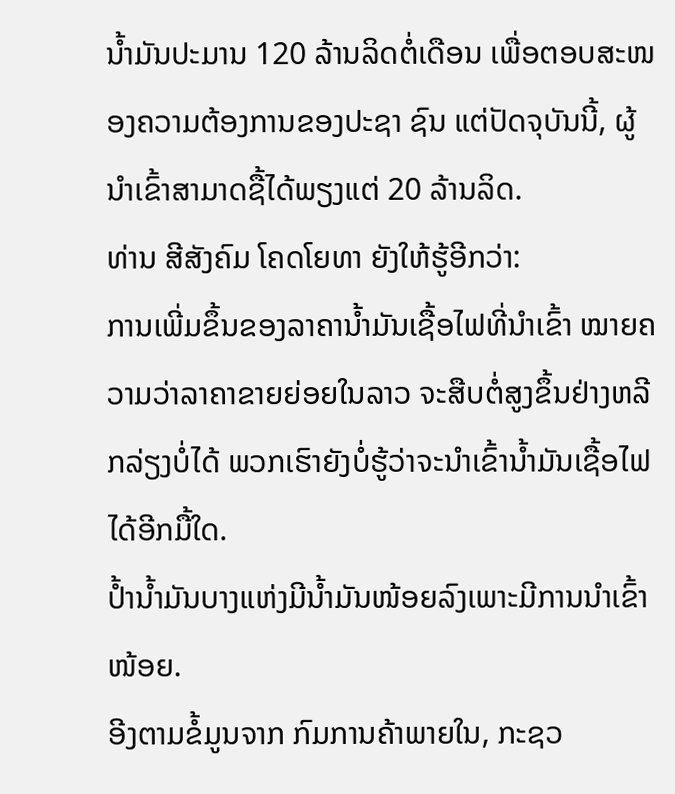ນ້ຳມັນປະມານ 120 ລ້ານລິດຕໍ່ເດືອນ ເພື່ອຕອບສະໜອງຄວາມຕ້ອງການຂອງປະຊາ ຊົນ ແຕ່ປັດຈຸບັນນີ້, ຜູ້ນໍາເຂົ້າສາມາດຊື້ໄດ້ພຽງແຕ່ 20 ລ້ານລິດ.
ທ່ານ ສີສັງຄົມ ໂຄດໂຍທາ ຍັງໃຫ້ຮູ້ອີກວ່າ:
ການເພີ່ມຂຶ້ນຂອງລາຄານໍ້າມັນເຊື້ອໄຟທີ່ນໍາເຂົ້າ ໝາຍຄວາມວ່າລາຄາຂາຍຍ່ອຍໃນລາວ ຈະສືບຕໍ່ສູງຂຶ້ນຢ່າງຫລີກລ່ຽງບໍ່ໄດ້ ພວກເຮົາຍັງບໍ່ຮູ້ວ່າຈະນຳເຂົ້ານ້ຳມັນເຊື້ອໄຟໄດ້ອີກມື້ໃດ.
ປ້ຳນ້ຳມັນບາງແຫ່ງມີນ້ຳມັນໜ້ອຍລົງເພາະມີການນຳເຂົ້າໜ້ອຍ.
ອີງຕາມຂໍ້ມູນຈາກ ກົມການຄ້າພາຍໃນ, ກະຊວ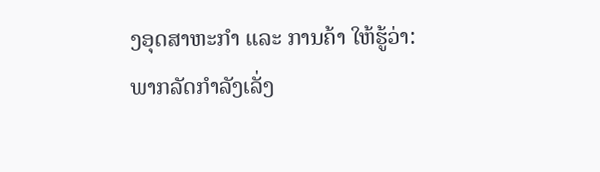ງອຸດສາຫະກຳ ແລະ ການຄ້າ ໃຫ້ຮູ້ວ່າ:
ພາກລັດກຳລັງເລັ່ງ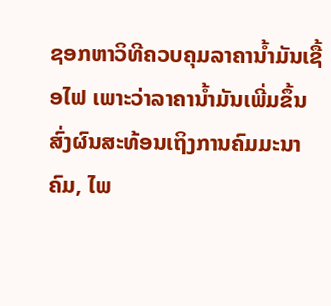ຊອກຫາວິທີຄວບຄຸມລາຄານ້ຳມັນເຊື້ອໄຟ ເພາະວ່າລາຄານ້ຳມັນເພີ່ມຂຶ້ນສົ່ງຜົນສະທ້ອນເຖິງການຄົມມະນາຄົມ, ໄພ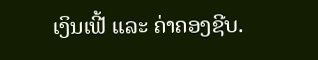ເງິນເຟີ້ ແລະ ຄ່າຄອງຊີບ.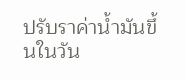ปรับราค่าน้ำมันขึ้นในวัน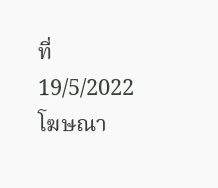ที่ 19/5/2022
โฆษณา